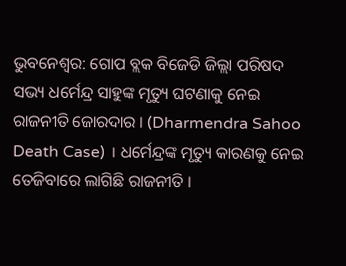ଭୁବନେଶ୍ବର: ଗୋପ ବ୍ଲକ ବିଜେଡି ଜିଲ୍ଲା ପରିଷଦ ସଭ୍ୟ ଧର୍ମେନ୍ଦ୍ର ସାହୁଙ୍କ ମୃତ୍ୟୁ ଘଟଣାକୁ ନେଇ ରାଜନୀତି ଜୋରଦାର । (Dharmendra Sahoo Death Case) । ଧର୍ମେନ୍ଦ୍ରଙ୍କ ମୃତ୍ୟୁ କାରଣକୁ ନେଇ ତେଜିବାରେ ଲାଗିଛି ରାଜନୀତି ।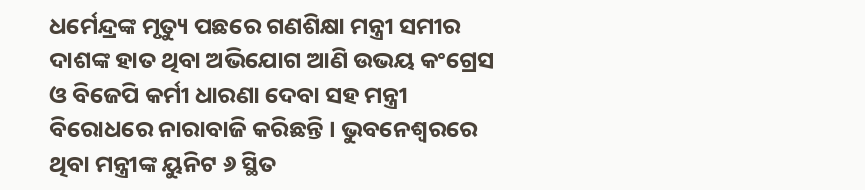ଧର୍ମେନ୍ଦ୍ରଙ୍କ ମୃତ୍ୟୁ ପଛରେ ଗଣଶିକ୍ଷା ମନ୍ତ୍ରୀ ସମୀର ଦାଶଙ୍କ ହାତ ଥିବା ଅଭିଯୋଗ ଆଣି ଉଭୟ କଂଗ୍ରେସ ଓ ବିଜେପି କର୍ମୀ ଧାରଣା ଦେବା ସହ ମନ୍ତ୍ରୀ ବିରୋଧରେ ନାରାବାଜି କରିଛନ୍ତି । ଭୁବନେଶ୍ବରରେ ଥିବା ମନ୍ତ୍ରୀଙ୍କ ୟୁନିଟ ୬ ସ୍ଥିତ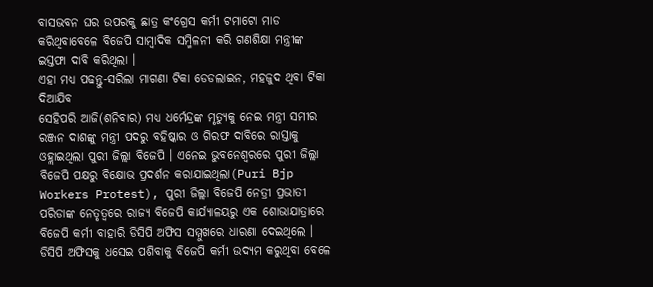ବାସଭବନ ଘର ଉପରକୁ ଛାତ୍ର କଂଗ୍ରେସ କର୍ମୀ ଟମାଟୋ ମାଡ କରିଥିବାବେଳେ ବିଜେପି ସାମ୍ବାଦିକ ସମ୍ମିଳନୀ କରି ଗଣଶିକ୍ଷା ମନ୍ତ୍ରୀଙ୍କ ଇସ୍ତଫା ଦାବି କରିଥିଲା ।
ଏହା ମଧ୍ୟ ପଢନ୍ତୁ-ସରିଲା ମାଗଣା ଟିକା ଡେଡଲାଇନ, ମହଜୁଦ ଥିବା ଟିକା ଦିଆଯିବ
ସେହିପରି ଆଜି(ଶନିବାର) ମଧ୍ୟ ଧର୍ମେନ୍ଦ୍ରଙ୍କ ମୃତ୍ୟୁକୁ ନେଇ ମନ୍ତ୍ରୀ ସମୀର ରଞ୍ଜନ ଦାଶଙ୍କୁ ମନ୍ତ୍ରୀ ପଦରୁ ବହିଷ୍କାର ଓ ଗିରଫ ଦାବିରେ ରାସ୍ତାକୁ ଓହ୍ଲାଇଥିଲା ପୁରୀ ଜିଲ୍ଲା ବିଜେପି । ଏନେଇ ଭୁବନେଶ୍ବରରେ ପୁରୀ ଜିଲ୍ଲା ବିଜେପି ପକ୍ଷରୁ ବିକ୍ଷୋଭ ପ୍ରଦର୍ଶନ କରାଯାଇଥିଲା(Puri Bjp Workers Protest), ପୁରୀ ଜିଲ୍ଲା ବିଜେପି ନେତ୍ରୀ ପ୍ରଭାତୀ ପରିଡାଙ୍କ ନେତୃତ୍ଵରେ ରାଜ୍ୟ ବିଜେପି କାର୍ଯ୍ୟାଳୟରୁ ଏକ ଶୋଭାଯାତ୍ରାରେ ବିଜେପି କର୍ମୀ ବାହାରି ଡିସିପି ଅଫିସ ସମ୍ମୁଖରେ ଧାରଣା ଦେଇଥିଲେ ।
ଡିସିପି ଅଫିସକୁ ଧସେଇ ପଶିବାକୁ ବିଜେପି କର୍ମୀ ଉଦ୍ୟମ କରୁଥିବା ବେଳେ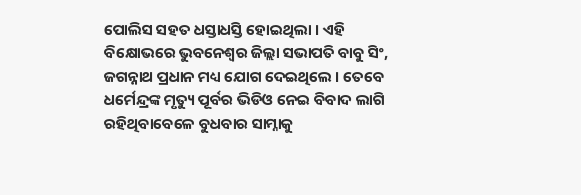ପୋଲିସ ସହତ ଧସ୍ତାଧସ୍ତି ହୋଇଥିଲା । ଏହି ବିକ୍ଷୋଭରେ ଭୁବନେଶ୍ଵର ଜିଲ୍ଲା ସଭାପତି ବାବୁ ସିଂ, ଜଗନ୍ନାଥ ପ୍ରଧାନ ମଧ୍ୟ ଯୋଗ ଦେଇଥିଲେ । ତେବେ ଧର୍ମେନ୍ଦ୍ରଙ୍କ ମୃତ୍ୟୁ ପୂର୍ବର ଭିଡିଓ ନେଇ ବିବାଦ ଲାଗି ରହିଥିବାବେଳେ ବୁଧବାର ସାମ୍ନାକୁ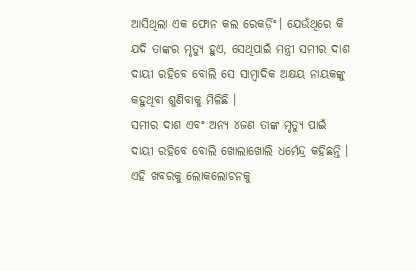ଆସିଥିଲା ଏକ ଫୋନ କଲ ରେକର୍ଡ଼ିଂ। ଯେଉଁଥିରେ କି ଯଦି ତାଙ୍କର ମୃତ୍ୟୁ ହୁଏ, ସେଥିପାଇଁ ମନ୍ତ୍ରୀ ସମୀର ଦାଶ ଦାୟୀ ରହିବେ ବୋଲି ସେ ସାମ୍ବାଦିକ ଅକ୍ଷୟ ନାୟକଙ୍କୁ କହୁଥିବା ଶୁଣିବାକୁ ମିଳିଛି ।
ସମୀର ଦାଶ ଏବଂ ଅନ୍ୟ ୪ଜଣ ତାଙ୍କ ମୃତ୍ୟୁ ପାଇଁ ଦାୟୀ ରହିବେ ବୋଲି ଖୋଲାଖୋଲି ଧର୍ମେନ୍ଦ୍ର କହିଛନ୍ତି । ଏହି ଖବରକୁ ଲୋକଲୋଚନକୁ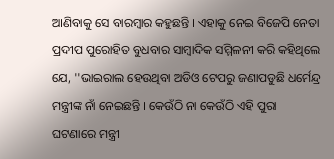ଆଣିବାକୁ ସେ ବାରମ୍ବାର କହୁଛନ୍ତି । ଏହାକୁ ନେଇ ବିଜେପି ନେତା ପ୍ରଦୀପ ପୁରୋହିତ ବୁଧବାର ସାମ୍ବାଦିକ ସମ୍ମିଳନୀ କରି କହିଥିଲେ ଯେ, ''ଭାଇରାଲ ହେଉଥିବା ଅଡିଓ ଟେପରୁ ଜଣାପଡୁଛି ଧର୍ମେନ୍ଦ୍ର ମନ୍ତ୍ରୀଙ୍କ ନାଁ ନେଇଛନ୍ତି । କେଉଁଠି ନା କେଉଁଠି ଏହି ପୁରା ଘଟଣାରେ ମନ୍ତ୍ରୀ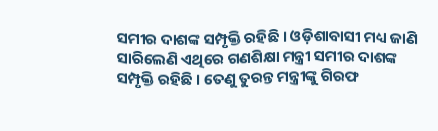ସମୀର ଦାଶଙ୍କ ସମ୍ପୃକ୍ତି ରହିଛି । ଓଡ଼ିଶାବାସୀ ମଧ୍ୟ ଜାଣି ସାରିଲେଣି ଏଥିରେ ଗଣଶିକ୍ଷା ମନ୍ତ୍ରୀ ସମୀର ଦାଶଙ୍କ ସମ୍ପୃକ୍ତି ରହିଛି । ତେଣୁ ତୁରନ୍ତ ମନ୍ତ୍ରୀଙ୍କୁ ଗିରଫ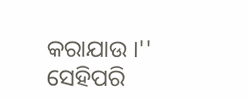କରାଯାଉ ।''
ସେହିପରି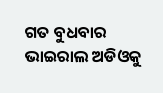ଗତ ବୁଧବାର ଭାଇରାଲ ଅଡିଓକୁ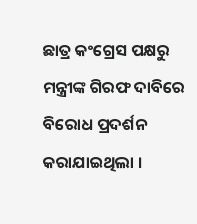ଛାତ୍ର କଂଗ୍ରେସ ପକ୍ଷରୁ ମନ୍ତ୍ରୀଙ୍କ ଗିରଫ ଦାବିରେ ବିରୋଧ ପ୍ରଦର୍ଶନ କରାଯାଇଥିଲା ।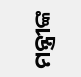ମନ୍ତ୍ରୀଙ୍କ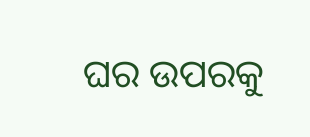ଘର ଉପରକୁ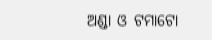ଅଣ୍ଡା ଓ ଟମାଟୋ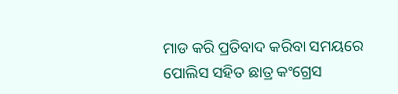ମାଡ କରି ପ୍ରତିବାଦ କରିବା ସମୟରେ ପୋଲିସ ସହିତ ଛାତ୍ର କଂଗ୍ରେସ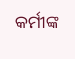କର୍ମୀଙ୍କ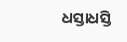ଧସ୍ତାଧସ୍ତି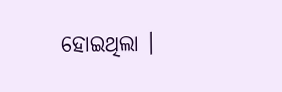ହୋଇଥିଲା ।